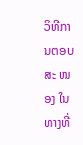ວິທີການຕອບສະ ໜອງ ໃນທາງທີ່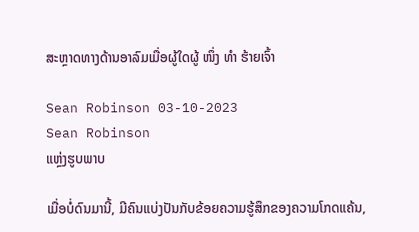ສະຫຼາດທາງດ້ານອາລົມເມື່ອຜູ້ໃດຜູ້ ໜຶ່ງ ທຳ ຮ້າຍເຈົ້າ

Sean Robinson 03-10-2023
Sean Robinson
ແຫຼ່ງຮູບພາບ

ເມື່ອບໍ່ດົນມານີ້, ມີຄົນແບ່ງປັນກັບຂ້ອຍຄວາມຮູ້ສຶກຂອງຄວາມໂກດແຄ້ນ,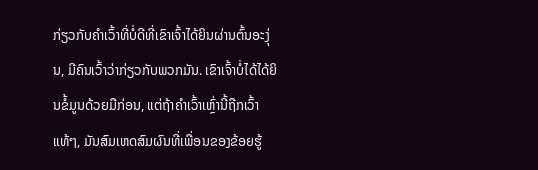ກ່ຽວກັບຄໍາເວົ້າທີ່ບໍ່ດີທີ່ເຂົາເຈົ້າໄດ້ຍິນຜ່ານຕົ້ນອະງຸ່ນ, ມີຄົນເວົ້າວ່າກ່ຽວກັບພວກມັນ. ເຂົາເຈົ້າບໍ່ໄດ້ໄດ້ຍິນຂໍ້ມູນດ້ວຍມືກ່ອນ, ແຕ່ຖ້າຄຳເວົ້າເຫຼົ່ານີ້ຖືກເວົ້າແທ້ໆ, ມັນສົມເຫດສົມຜົນທີ່ເພື່ອນຂອງຂ້ອຍຮູ້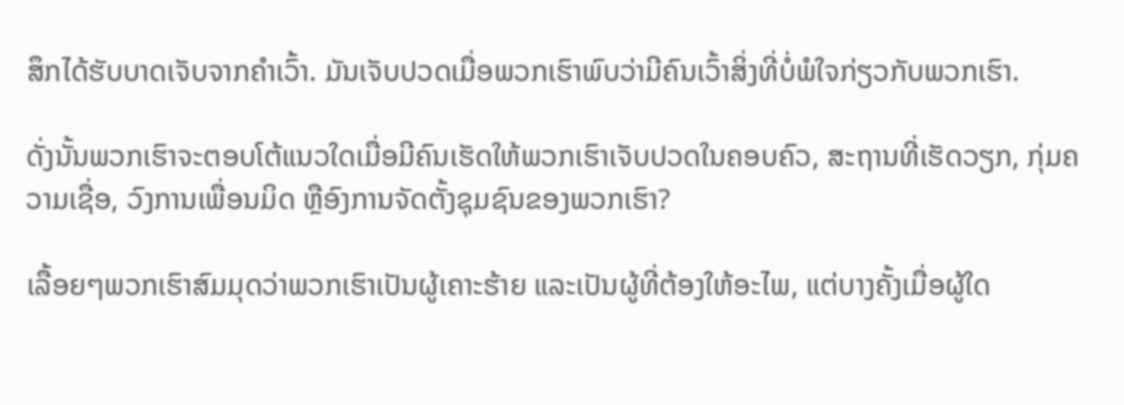ສຶກໄດ້ຮັບບາດເຈັບຈາກຄໍາເວົ້າ. ມັນເຈັບປວດເມື່ອພວກເຮົາພົບວ່າມີຄົນເວົ້າສິ່ງທີ່ບໍ່ພໍໃຈກ່ຽວກັບພວກເຮົາ.

ດັ່ງນັ້ນພວກເຮົາຈະຕອບໂຕ້ແນວໃດເມື່ອມີຄົນເຮັດໃຫ້ພວກເຮົາເຈັບປວດໃນຄອບຄົວ, ສະຖານທີ່ເຮັດວຽກ, ກຸ່ມຄວາມເຊື່ອ, ວົງການເພື່ອນມິດ ຫຼືອົງການຈັດຕັ້ງຊຸມຊົນຂອງພວກເຮົາ?

ເລື້ອຍໆພວກເຮົາສົມມຸດວ່າພວກເຮົາເປັນຜູ້ເຄາະຮ້າຍ ແລະເປັນຜູ້ທີ່ຕ້ອງໃຫ້ອະໄພ, ແຕ່ບາງຄັ້ງເມື່ອຜູ້ໃດ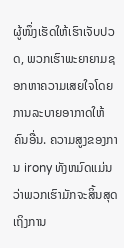ຜູ້ໜຶ່ງເຮັດໃຫ້ເຮົາເຈັບປວດ, ພວກເຮົາພະຍາຍາມຊອກຫາຄວາມເສຍໃຈໂດຍການລະບາຍອາກາດໃຫ້ຄົນອື່ນ. ຄວາມສູງຂອງການ irony ທັງຫມົດແມ່ນວ່າພວກເຮົາມັກຈະສິ້ນສຸດເຖິງການ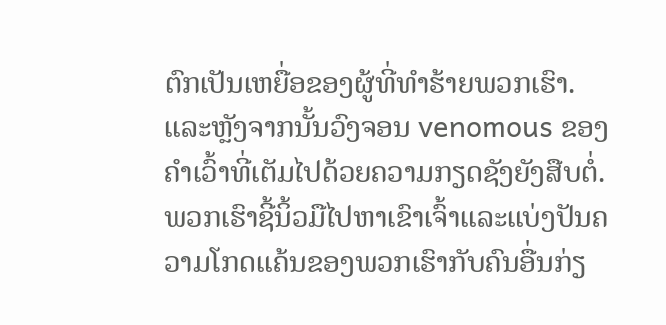ຕົກເປັນເຫຍື່ອຂອງຜູ້ທີ່ທໍາຮ້າຍພວກເຮົາ. ແລະຫຼັງຈາກນັ້ນວົງຈອນ venomous ຂອງຄໍາເວົ້າທີ່ເຕັມໄປດ້ວຍຄວາມກຽດຊັງຍັງສືບຕໍ່. ພວກເຮົາຊີ້ນິ້ວມືໄປຫາເຂົາເຈົ້າແລະແບ່ງປັນຄວາມໂກດແຄ້ນຂອງພວກເຮົາກັບຄົນອື່ນກ່ຽ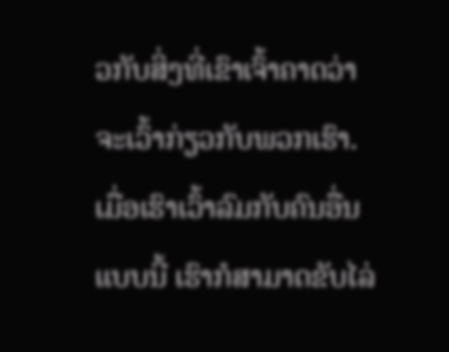ວກັບສິ່ງທີ່ເຂົາເຈົ້າຄາດວ່າຈະເວົ້າກ່ຽວກັບພວກເຮົາ. ເມື່ອເຮົາເວົ້າລົມກັບຄົນອື່ນແບບນີ້ ເຮົາກໍສາມາດຂັບໄລ່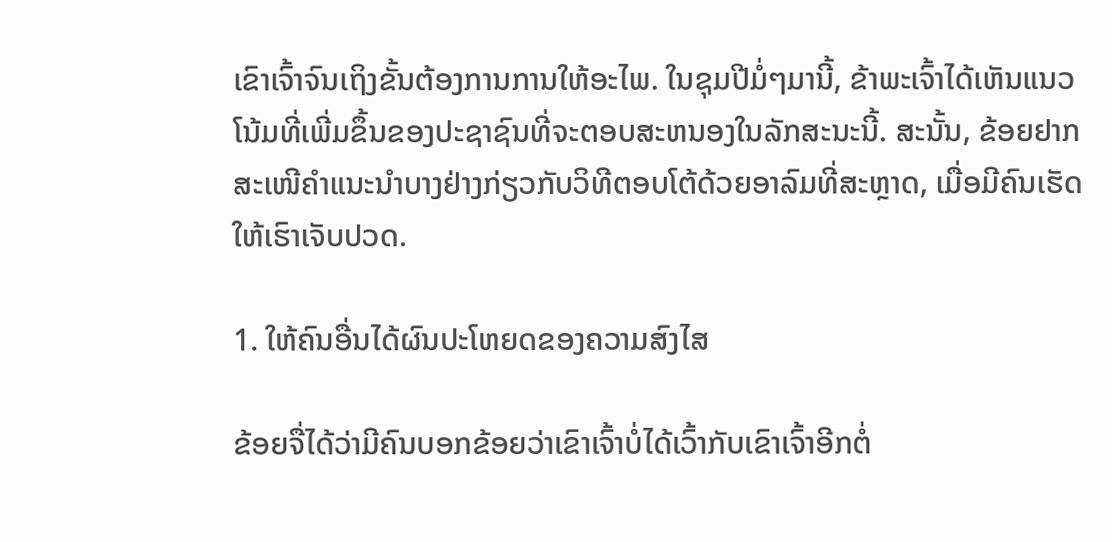ເຂົາເຈົ້າຈົນເຖິງຂັ້ນຕ້ອງການການໃຫ້ອະໄພ. ໃນຊຸມປີມໍ່ໆມານີ້, ຂ້າພະເຈົ້າໄດ້ເຫັນແນວໂນ້ມທີ່ເພີ່ມຂຶ້ນຂອງປະຊາຊົນທີ່ຈະຕອບສະຫນອງໃນລັກສະນະນີ້. ສະນັ້ນ, ຂ້ອຍຢາກສະເໜີຄຳແນະນຳບາງຢ່າງກ່ຽວກັບວິທີຕອບໂຕ້ດ້ວຍອາລົມທີ່ສະຫຼາດ, ເມື່ອມີຄົນເຮັດໃຫ້ເຮົາເຈັບປວດ.

1. ໃຫ້ຄົນອື່ນໄດ້ຜົນປະໂຫຍດຂອງຄວາມສົງໄສ

ຂ້ອຍຈື່ໄດ້ວ່າມີຄົນບອກຂ້ອຍວ່າເຂົາເຈົ້າບໍ່ໄດ້ເວົ້າກັບເຂົາເຈົ້າອີກຕໍ່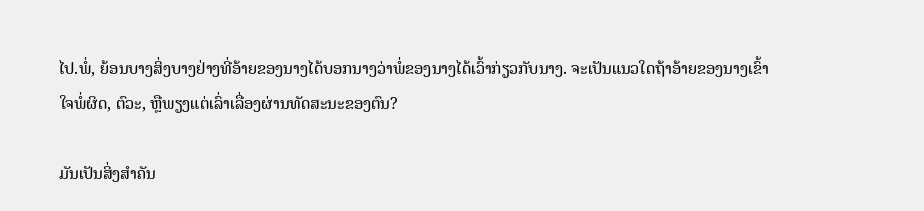ໄປ.ພໍ່, ຍ້ອນບາງສິ່ງບາງຢ່າງທີ່ອ້າຍຂອງນາງໄດ້ບອກນາງວ່າພໍ່ຂອງນາງໄດ້ເວົ້າກ່ຽວກັບນາງ. ຈະເປັນແນວໃດຖ້າອ້າຍຂອງນາງເຂົ້າໃຈພໍ່ຜິດ, ຕົວະ, ຫຼືພຽງແຕ່ເລົ່າເລື່ອງຜ່ານທັດສະນະຂອງຕົນ?

ມັນເປັນສິ່ງສໍາຄັນ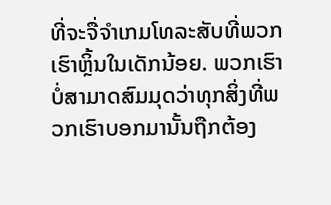ທີ່ຈະຈື່ຈໍາເກມໂທລະສັບທີ່ພວກເຮົາຫຼິ້ນໃນເດັກນ້ອຍ. ພວກເຮົາບໍ່ສາມາດສົມມຸດວ່າທຸກສິ່ງທີ່ພວກເຮົາບອກມານັ້ນຖືກຕ້ອງ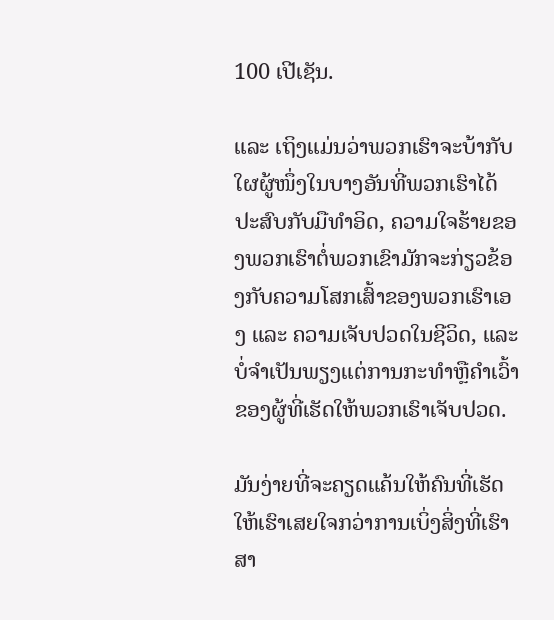100 ເປີເຊັນ.

ແລະ ເຖິງແມ່ນວ່າພວກເຮົາຈະບ້າກັບໃຜຜູ້ໜຶ່ງໃນບາງອັນທີ່ພວກເຮົາໄດ້ປະສົບກັບມືທຳອິດ, ຄວາມໃຈຮ້າຍຂອງພວກເຮົາຕໍ່ພວກເຂົາມັກຈະກ່ຽວຂ້ອງກັບຄວາມໂສກເສົ້າຂອງພວກເຮົາເອງ ແລະ ຄວາມເຈັບປວດໃນຊີວິດ, ແລະບໍ່ຈໍາເປັນພຽງແຕ່ການກະທໍາຫຼືຄໍາເວົ້າຂອງຜູ້ທີ່ເຮັດໃຫ້ພວກເຮົາເຈັບປວດ.

ມັນງ່າຍທີ່ຈະຄຽດແຄ້ນໃຫ້ຄົນທີ່ເຮັດໃຫ້ເຮົາເສຍໃຈກວ່າການເບິ່ງສິ່ງທີ່ເຮົາສາ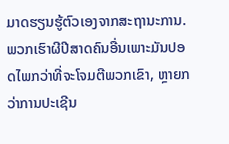ມາດຮຽນຮູ້ຕົວເອງຈາກສະຖານະການ. ພວກເຮົາຜີປີສາດຄົນອື່ນເພາະມັນປອດໄພກວ່າທີ່ຈະໂຈມຕີພວກເຂົາ, ຫຼາຍກວ່າການປະເຊີນ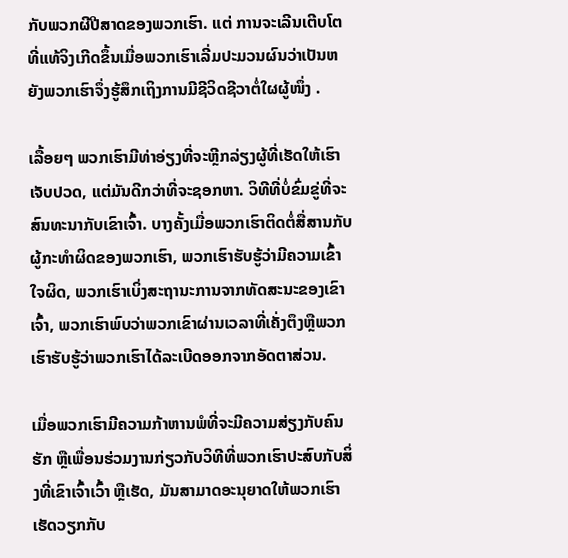ກັບພວກຜີປີສາດຂອງພວກເຮົາ. ແຕ່ ການຈະເລີນເຕີບໂຕທີ່ແທ້ຈິງເກີດຂຶ້ນເມື່ອພວກເຮົາເລີ່ມປະມວນຜົນວ່າເປັນຫຍັງພວກເຮົາຈຶ່ງຮູ້ສຶກເຖິງການມີຊີວິດຊີວາຕໍ່ໃຜຜູ້ໜຶ່ງ .

ເລື້ອຍໆ ພວກເຮົາມີທ່າອ່ຽງທີ່ຈະຫຼີກລ່ຽງຜູ້ທີ່ເຮັດໃຫ້ເຮົາເຈັບປວດ, ແຕ່ມັນດີກວ່າທີ່ຈະຊອກຫາ. ວິທີທີ່ບໍ່ຂົ່ມຂູ່ທີ່ຈະສົນທະນາກັບເຂົາເຈົ້າ. ບາງຄັ້ງເມື່ອພວກເຮົາຕິດຕໍ່ສື່ສານກັບຜູ້ກະທໍາຜິດຂອງພວກເຮົາ, ພວກເຮົາຮັບຮູ້ວ່າມີຄວາມເຂົ້າໃຈຜິດ, ພວກເຮົາເບິ່ງສະຖານະການຈາກທັດສະນະຂອງເຂົາເຈົ້າ, ພວກເຮົາພົບວ່າພວກເຂົາຜ່ານເວລາທີ່ເຄັ່ງຕຶງຫຼືພວກເຮົາຮັບຮູ້ວ່າພວກເຮົາໄດ້ລະເບີດອອກຈາກອັດຕາສ່ວນ.

ເມື່ອພວກເຮົາມີຄວາມກ້າຫານພໍທີ່ຈະມີຄວາມສ່ຽງກັບຄົນຮັກ ຫຼືເພື່ອນຮ່ວມງານກ່ຽວກັບວິທີທີ່ພວກເຮົາປະສົບກັບສິ່ງທີ່ເຂົາເຈົ້າເວົ້າ ຫຼືເຮັດ, ມັນສາມາດອະນຸຍາດໃຫ້ພວກເຮົາເຮັດວຽກກັບ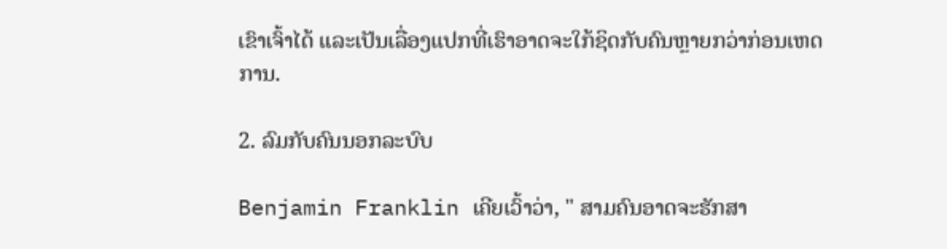ເຂົາເຈົ້າໄດ້ ແລະເປັນເລື່ອງແປກທີ່ເຮົາອາດຈະໃກ້ຊິດກັບຄົນຫຼາຍກວ່າກ່ອນເຫດການ.

2. ລົມກັບຄົນນອກລະບົບ

Benjamin Franklin ເຄີຍເວົ້າວ່າ, " ສາມຄົນອາດຈະຮັກສາ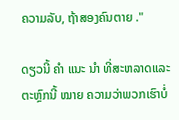ຄວາມລັບ, ຖ້າສອງຄົນຕາຍ ."

ດຽວນີ້ ຄຳ ແນະ ນຳ ທີ່ສະຫລາດແລະຕະຫຼົກນີ້ ໝາຍ ຄວາມວ່າພວກເຮົາບໍ່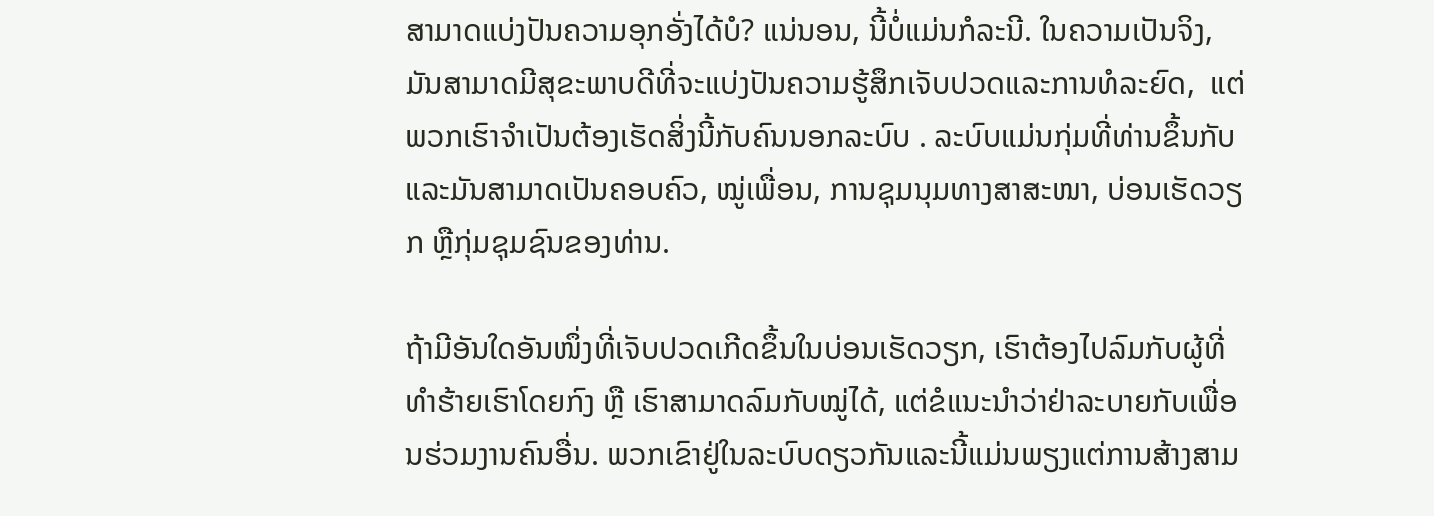ສາມາດແບ່ງປັນຄວາມອຸກອັ່ງໄດ້ບໍ? ແນ່ນອນ, ນີ້ບໍ່ແມ່ນກໍລະນີ. ໃນຄວາມເປັນຈິງ, ມັນສາມາດມີສຸຂະພາບດີທີ່ຈະແບ່ງປັນຄວາມຮູ້ສຶກເຈັບປວດແລະການທໍລະຍົດ,  ແຕ່ພວກເຮົາຈໍາເປັນຕ້ອງເຮັດສິ່ງນີ້ກັບຄົນນອກລະບົບ . ລະບົບແມ່ນກຸ່ມທີ່ທ່ານຂຶ້ນກັບ ແລະມັນສາມາດເປັນຄອບຄົວ, ໝູ່ເພື່ອນ, ການຊຸມນຸມທາງສາສະໜາ, ບ່ອນເຮັດວຽກ ຫຼືກຸ່ມຊຸມຊົນຂອງທ່ານ.

ຖ້າມີອັນໃດອັນໜຶ່ງທີ່ເຈັບປວດເກີດຂຶ້ນໃນບ່ອນເຮັດວຽກ, ເຮົາຕ້ອງໄປລົມກັບຜູ້ທີ່ທຳຮ້າຍເຮົາໂດຍກົງ ຫຼື ເຮົາສາມາດລົມກັບໝູ່ໄດ້, ແຕ່ຂໍແນະນຳວ່າຢ່າລະບາຍກັບເພື່ອນຮ່ວມງານຄົນອື່ນ. ພວກເຂົາຢູ່ໃນລະບົບດຽວກັນແລະນີ້ແມ່ນພຽງແຕ່ການສ້າງສາມ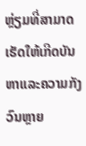ຫຼ່ຽມທີ່ສາມາດເຮັດໃຫ້ເກີດບັນຫາແລະຄວາມກັງວົນຫຼາຍ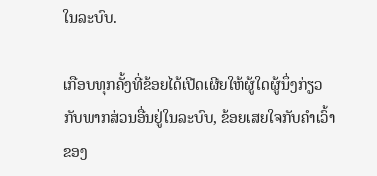ໃນລະບົບ.

ເກືອບທຸກຄັ້ງທີ່ຂ້ອຍໄດ້ເປີດເຜີຍໃຫ້ຜູ້ໃດຜູ້ນຶ່ງກ່ຽວກັບພາກສ່ວນອື່ນຢູ່ໃນລະບົບ, ຂ້ອຍເສຍໃຈກັບຄໍາເວົ້າຂອງ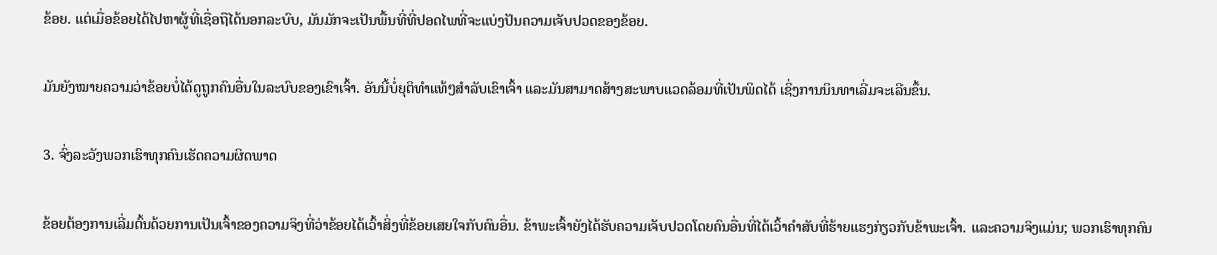ຂ້ອຍ. ແຕ່ເມື່ອຂ້ອຍໄດ້ໄປຫາຜູ້ທີ່ເຊື່ອຖືໄດ້ນອກລະບົບ, ມັນມັກຈະເປັນພື້ນທີ່ທີ່ປອດໄພທີ່ຈະແບ່ງປັນຄວາມເຈັບປວດຂອງຂ້ອຍ.

ມັນຍັງໝາຍຄວາມວ່າຂ້ອຍບໍ່ໄດ້ດູຖູກຄົນອື່ນໃນລະບົບຂອງເຂົາເຈົ້າ. ອັນນີ້ບໍ່ຍຸຕິທຳແທ້ໆສຳລັບເຂົາເຈົ້າ ແລະມັນສາມາດສ້າງສະພາບແວດລ້ອມທີ່ເປັນພິດໄດ້ ເຊິ່ງການນິນທາເລີ່ມຈະເລີນຂຶ້ນ.

3. ຈົ່ງລະວັງພວກເຮົາທຸກຄົນເຮັດຄວາມຜິດພາດ

ຂ້ອຍຕ້ອງການເລີ່ມຕົ້ນດ້ວຍການເປັນເຈົ້າຂອງຄວາມຈິງທີ່ວ່າຂ້ອຍໄດ້ເວົ້າສິ່ງທີ່ຂ້ອຍເສຍໃຈກັບຄົນອື່ນ. ຂ້າພະເຈົ້າຍັງໄດ້ຮັບຄວາມເຈັບປວດໂດຍຄົນອື່ນທີ່ໄດ້ເວົ້າຄໍາສັບທີ່ຮ້າຍແຮງກ່ຽວກັບຂ້າພະເຈົ້າ. ແລະຄວາມຈິງແມ່ນ; ພວກເຮົາທຸກຄົນ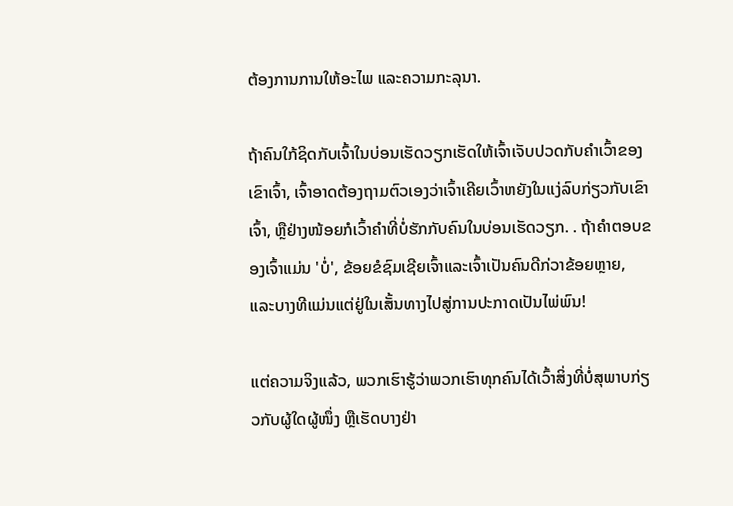ຕ້ອງການການໃຫ້ອະໄພ ແລະຄວາມກະລຸນາ.

ຖ້າຄົນໃກ້ຊິດກັບເຈົ້າໃນບ່ອນເຮັດວຽກເຮັດໃຫ້ເຈົ້າເຈັບປວດກັບຄໍາເວົ້າຂອງເຂົາເຈົ້າ, ເຈົ້າອາດຕ້ອງຖາມຕົວເອງວ່າເຈົ້າເຄີຍເວົ້າຫຍັງໃນແງ່ລົບກ່ຽວກັບເຂົາເຈົ້າ, ຫຼືຢ່າງໜ້ອຍກໍເວົ້າຄຳທີ່ບໍ່ຮັກກັບຄົນໃນບ່ອນເຮັດວຽກ. . ຖ້າຄໍາຕອບຂອງເຈົ້າແມ່ນ 'ບໍ່', ຂ້ອຍຂໍຊົມເຊີຍເຈົ້າແລະເຈົ້າເປັນຄົນດີກ່ວາຂ້ອຍຫຼາຍ, ແລະບາງທີແມ່ນແຕ່ຢູ່ໃນເສັ້ນທາງໄປສູ່ການປະກາດເປັນໄພ່ພົນ!

ແຕ່ຄວາມຈິງແລ້ວ, ພວກເຮົາຮູ້ວ່າພວກເຮົາທຸກຄົນໄດ້ເວົ້າສິ່ງທີ່ບໍ່ສຸພາບກ່ຽວກັບຜູ້ໃດຜູ້ໜຶ່ງ ຫຼືເຮັດບາງຢ່າ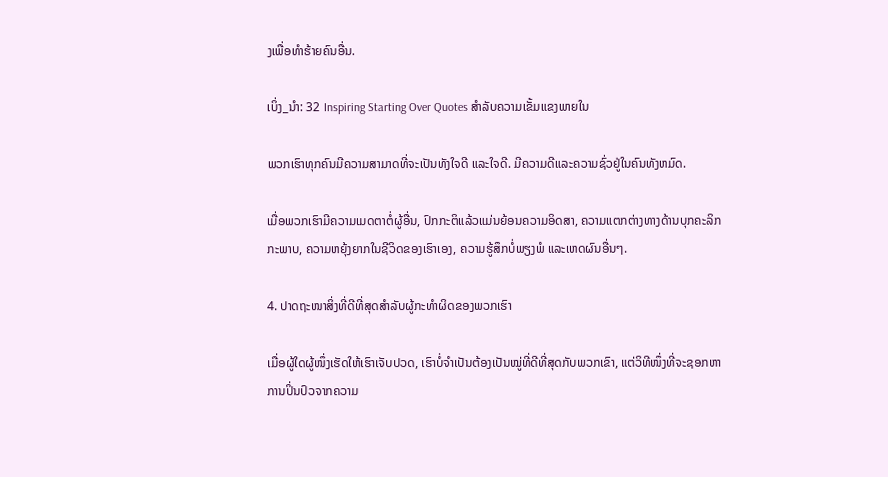ງເພື່ອທຳຮ້າຍຄົນອື່ນ.

ເບິ່ງ_ນຳ: 32 Inspiring Starting Over Quotes ສໍາລັບຄວາມເຂັ້ມແຂງພາຍໃນ

ພວກເຮົາທຸກຄົນມີຄວາມສາມາດທີ່ຈະເປັນທັງໃຈດີ ແລະໃຈດີ. ມີຄວາມດີແລະຄວາມຊົ່ວຢູ່ໃນຄົນທັງຫມົດ.

ເມື່ອພວກເຮົາມີຄວາມເມດຕາຕໍ່ຜູ້ອື່ນ, ປົກກະຕິແລ້ວແມ່ນຍ້ອນຄວາມອິດສາ, ຄວາມແຕກຕ່າງທາງດ້ານບຸກຄະລິກກະພາບ, ຄວາມຫຍຸ້ງຍາກໃນຊີວິດຂອງເຮົາເອງ, ຄວາມຮູ້ສຶກບໍ່ພຽງພໍ ແລະເຫດຜົນອື່ນໆ.

4. ປາດຖະໜາສິ່ງທີ່ດີທີ່ສຸດສຳລັບຜູ້ກະທຳຜິດຂອງພວກເຮົາ

ເມື່ອຜູ້ໃດຜູ້ໜຶ່ງເຮັດໃຫ້ເຮົາເຈັບປວດ, ເຮົາບໍ່ຈຳເປັນຕ້ອງເປັນໝູ່ທີ່ດີທີ່ສຸດກັບພວກເຂົາ, ແຕ່ວິທີໜຶ່ງທີ່ຈະຊອກຫາການປິ່ນປົວຈາກຄວາມ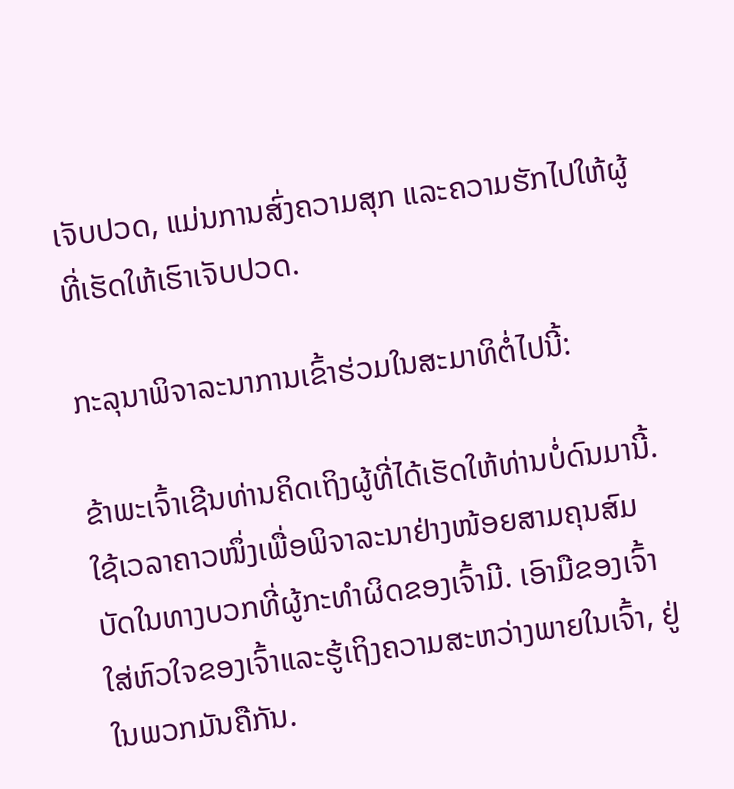ເຈັບປວດ, ແມ່ນການສົ່ງຄວາມສຸກ ແລະຄວາມຮັກໄປໃຫ້ຜູ້ທີ່ເຮັດໃຫ້ເຮົາເຈັບປວດ.

ກະລຸນາພິຈາລະນາການເຂົ້າຮ່ວມໃນສະມາທິຕໍ່ໄປນີ້:

ຂ້າພະເຈົ້າເຊີນທ່ານຄິດເຖິງຜູ້ທີ່ໄດ້ເຮັດໃຫ້ທ່ານບໍ່ດົນມານີ້. ໃຊ້ເວລາຄາວໜຶ່ງເພື່ອພິຈາລະນາຢ່າງໜ້ອຍສາມຄຸນສົມບັດໃນທາງບວກທີ່ຜູ້ກະທຳຜິດຂອງເຈົ້າມີ. ເອົາມືຂອງເຈົ້າໃສ່ຫົວໃຈຂອງເຈົ້າແລະຮູ້ເຖິງຄວາມສະຫວ່າງພາຍໃນເຈົ້າ, ຢູ່ໃນພວກມັນຄືກັນ.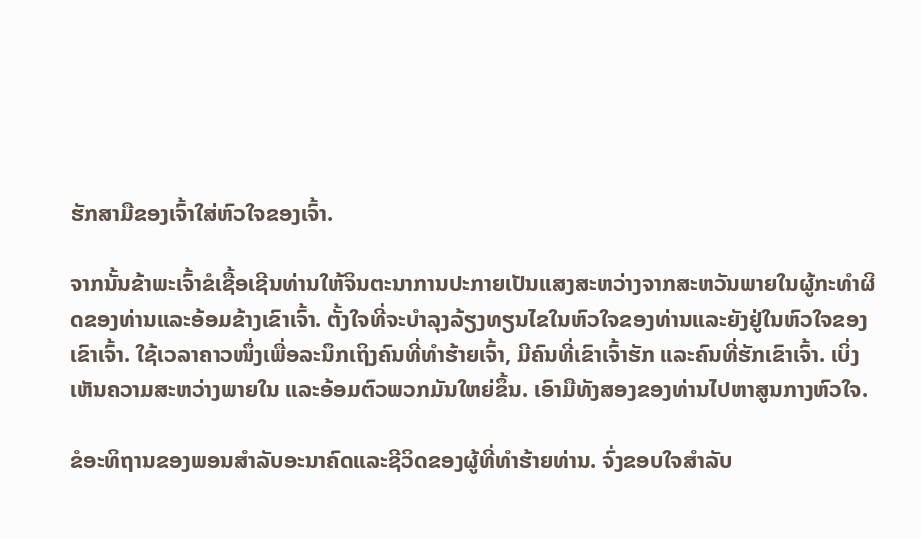ຮັກສາມືຂອງເຈົ້າໃສ່ຫົວໃຈຂອງເຈົ້າ.

ຈາກນັ້ນຂ້າພະເຈົ້າຂໍເຊື້ອເຊີນທ່ານໃຫ້ຈິນຕະນາການປະກາຍເປັນແສງສະຫວ່າງຈາກສະຫວັນພາຍໃນຜູ້ກະທໍາຜິດຂອງທ່ານແລະອ້ອມຂ້າງເຂົາເຈົ້າ. ຕັ້ງໃຈທີ່ຈະບໍາລຸງລ້ຽງທຽນໄຂໃນຫົວໃຈຂອງທ່ານແລະຍັງຢູ່ໃນຫົວໃຈຂອງເຂົາເຈົ້າ. ໃຊ້ເວລາຄາວໜຶ່ງເພື່ອລະນຶກເຖິງຄົນທີ່ທຳຮ້າຍເຈົ້າ, ມີຄົນທີ່ເຂົາເຈົ້າຮັກ ແລະຄົນທີ່ຮັກເຂົາເຈົ້າ. ເບິ່ງເຫັນຄວາມສະຫວ່າງພາຍໃນ ແລະອ້ອມຕົວພວກມັນໃຫຍ່ຂຶ້ນ. ເອົາມືທັງສອງຂອງທ່ານໄປຫາສູນກາງຫົວໃຈ.

ຂໍອະທິຖານຂອງພອນສໍາລັບອະນາຄົດແລະຊີວິດຂອງຜູ້ທີ່ທໍາຮ້າຍທ່ານ. ຈົ່ງຂອບໃຈສໍາລັບ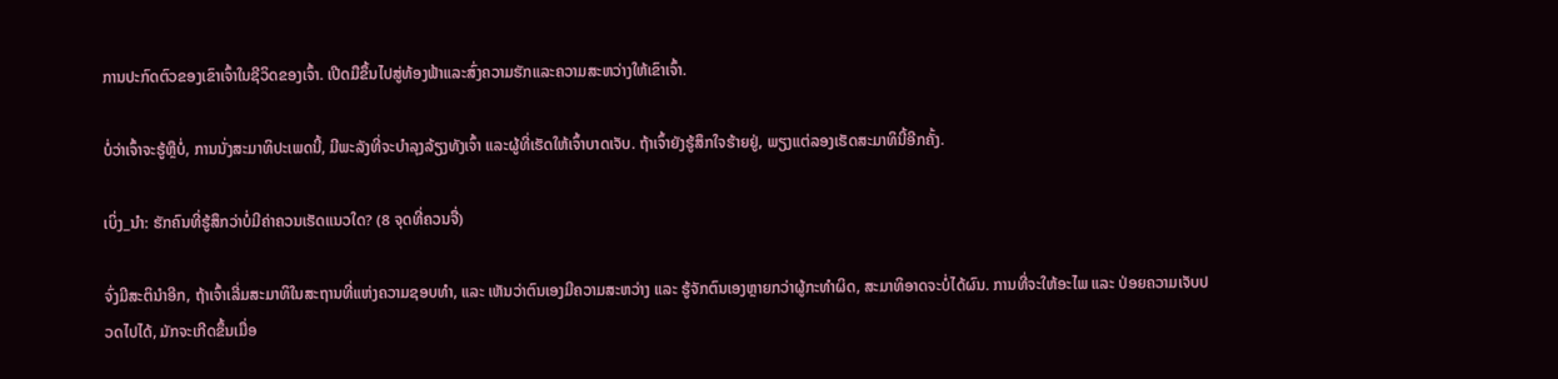ການປະກົດຕົວຂອງເຂົາເຈົ້າໃນຊີວິດຂອງເຈົ້າ. ເປີດມືຂຶ້ນໄປສູ່ທ້ອງຟ້າແລະສົ່ງຄວາມຮັກແລະຄວາມສະຫວ່າງໃຫ້ເຂົາເຈົ້າ.

ບໍ່ວ່າເຈົ້າຈະຮູ້ຫຼືບໍ່, ການນັ່ງສະມາທິປະເພດນີ້, ມີພະລັງທີ່ຈະບໍາລຸງລ້ຽງທັງເຈົ້າ ແລະຜູ້ທີ່ເຮັດໃຫ້ເຈົ້າບາດເຈັບ. ຖ້າເຈົ້າຍັງຮູ້ສຶກໃຈຮ້າຍຢູ່, ພຽງແຕ່ລອງເຮັດສະມາທິນີ້ອີກຄັ້ງ.

ເບິ່ງ_ນຳ: ຮັກຄົນທີ່ຮູ້ສຶກວ່າບໍ່ມີຄ່າຄວນເຮັດແນວໃດ? (8 ຈຸດທີ່ຄວນຈື່)

ຈົ່ງມີສະຕິນຳອີກ, ຖ້າເຈົ້າເລີ່ມສະມາທິໃນສະຖານທີ່ແຫ່ງຄວາມຊອບທຳ, ແລະ ເຫັນວ່າຕົນເອງມີຄວາມສະຫວ່າງ ແລະ ຮູ້ຈັກຕົນເອງຫຼາຍກວ່າຜູ້ກະທຳຜິດ, ສະມາທິອາດຈະບໍ່ໄດ້ຜົນ. ການທີ່ຈະໃຫ້ອະໄພ ແລະ ປ່ອຍຄວາມເຈັບປວດໄປໄດ້, ມັກຈະເກີດຂຶ້ນເມື່ອ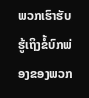ພວກເຮົາຮັບຮູ້ເຖິງຂໍ້ບົກພ່ອງຂອງພວກ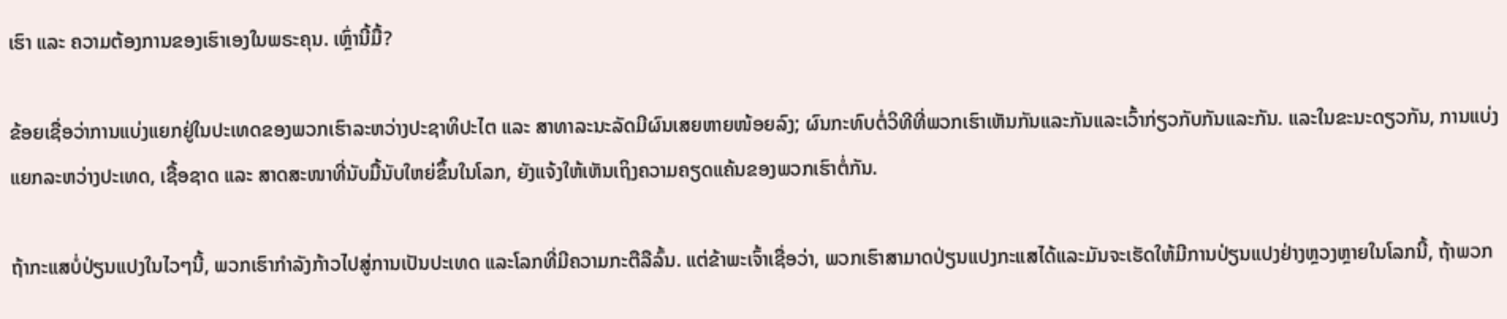ເຮົາ ແລະ ຄວາມຕ້ອງການຂອງເຮົາເອງໃນພຣະຄຸນ. ເຫຼົ່ານີ້ມື້?

ຂ້ອຍເຊື່ອວ່າການແບ່ງແຍກຢູ່ໃນປະເທດຂອງພວກເຮົາລະຫວ່າງປະຊາທິປະໄຕ ແລະ ສາທາລະນະລັດມີຜົນເສຍຫາຍໜ້ອຍລົງ; ຜົນກະທົບຕໍ່ວິທີທີ່ພວກເຮົາເຫັນກັນແລະກັນແລະເວົ້າກ່ຽວກັບກັນແລະກັນ. ແລະໃນຂະນະດຽວກັນ, ການແບ່ງແຍກລະຫວ່າງປະເທດ, ເຊື້ອຊາດ ແລະ ສາດສະໜາທີ່ນັບມື້ນັບໃຫຍ່ຂຶ້ນໃນໂລກ, ຍັງແຈ້ງໃຫ້ເຫັນເຖິງຄວາມຄຽດແຄ້ນຂອງພວກເຮົາຕໍ່ກັນ.

ຖ້າກະແສບໍ່ປ່ຽນແປງໃນໄວໆນີ້, ພວກເຮົາກຳລັງກ້າວໄປສູ່ການເປັນປະເທດ ແລະໂລກທີ່ມີຄວາມກະຕືລືລົ້ນ. ແຕ່ຂ້າພະເຈົ້າເຊື່ອວ່າ, ພວກເຮົາສາມາດປ່ຽນແປງກະແສໄດ້ແລະມັນຈະເຮັດໃຫ້ມີການປ່ຽນແປງຢ່າງຫຼວງຫຼາຍໃນໂລກນີ້, ຖ້າພວກ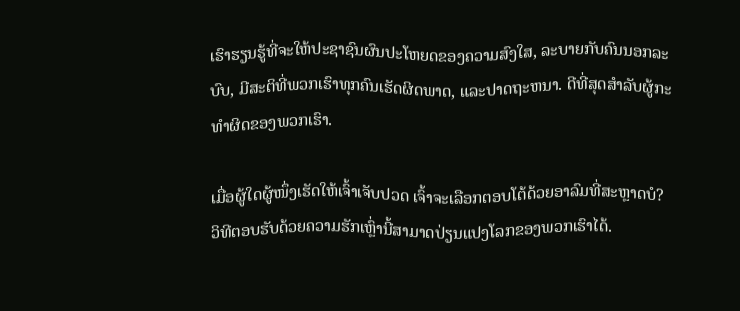ເຮົາຮຽນຮູ້ທີ່ຈະໃຫ້ປະຊາຊົນຜົນປະໂຫຍດຂອງຄວາມສົງໃສ, ລະບາຍກັບຄົນນອກລະບົບ, ມີສະຕິທີ່ພວກເຮົາທຸກຄົນເຮັດຜິດພາດ, ແລະປາດຖະຫນາ. ດີທີ່ສຸດສຳລັບຜູ້ກະທຳຜິດຂອງພວກເຮົາ.

ເມື່ອຜູ້ໃດຜູ້ໜຶ່ງເຮັດໃຫ້ເຈົ້າເຈັບປວດ ເຈົ້າຈະເລືອກຕອບໂຕ້ດ້ວຍອາລົມທີ່ສະຫຼາດບໍ? ວິທີຕອບຮັບດ້ວຍຄວາມຮັກເຫຼົ່ານີ້ສາມາດປ່ຽນແປງໂລກຂອງພວກເຮົາໄດ້.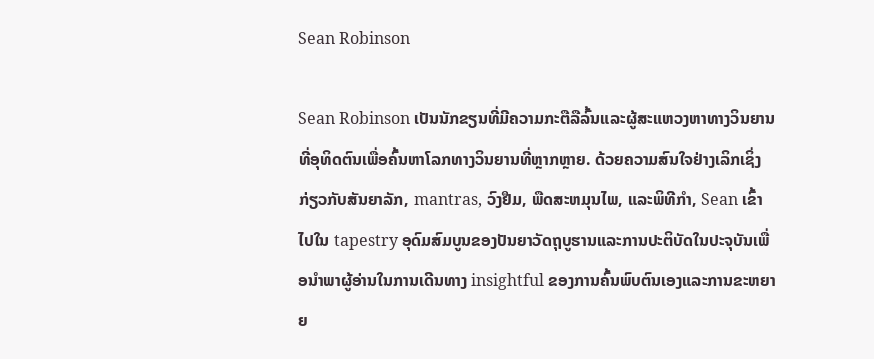Sean Robinson

Sean Robinson ເປັນນັກຂຽນທີ່ມີຄວາມກະຕືລືລົ້ນແລະຜູ້ສະແຫວງຫາທາງວິນຍານທີ່ອຸທິດຕົນເພື່ອຄົ້ນຫາໂລກທາງວິນຍານທີ່ຫຼາກຫຼາຍ. ດ້ວຍຄວາມສົນໃຈຢ່າງເລິກເຊິ່ງກ່ຽວກັບສັນຍາລັກ, mantras, ວົງຢືມ, ພືດສະຫມຸນໄພ, ແລະພິທີກໍາ, Sean ເຂົ້າໄປໃນ tapestry ອຸດົມສົມບູນຂອງປັນຍາວັດຖຸບູຮານແລະການປະຕິບັດໃນປະຈຸບັນເພື່ອນໍາພາຜູ້ອ່ານໃນການເດີນທາງ insightful ຂອງການຄົ້ນພົບຕົນເອງແລະການຂະຫຍາຍ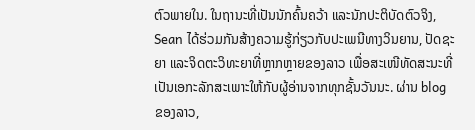ຕົວພາຍໃນ. ໃນຖານະທີ່ເປັນນັກຄົ້ນຄວ້າ ແລະນັກປະຕິບັດຕົວຈິງ, Sean ໄດ້ຮ່ວມກັນສ້າງຄວາມຮູ້ກ່ຽວກັບປະເພນີທາງວິນຍານ, ປັດຊະຍາ ແລະຈິດຕະວິທະຍາທີ່ຫຼາກຫຼາຍຂອງລາວ ເພື່ອສະເໜີທັດສະນະທີ່ເປັນເອກະລັກສະເພາະໃຫ້ກັບຜູ້ອ່ານຈາກທຸກຊັ້ນວັນນະ. ຜ່ານ blog ຂອງລາວ,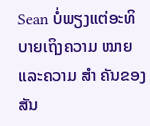Sean ບໍ່ພຽງແຕ່ອະທິບາຍເຖິງຄວາມ ໝາຍ ແລະຄວາມ ສຳ ຄັນຂອງສັນ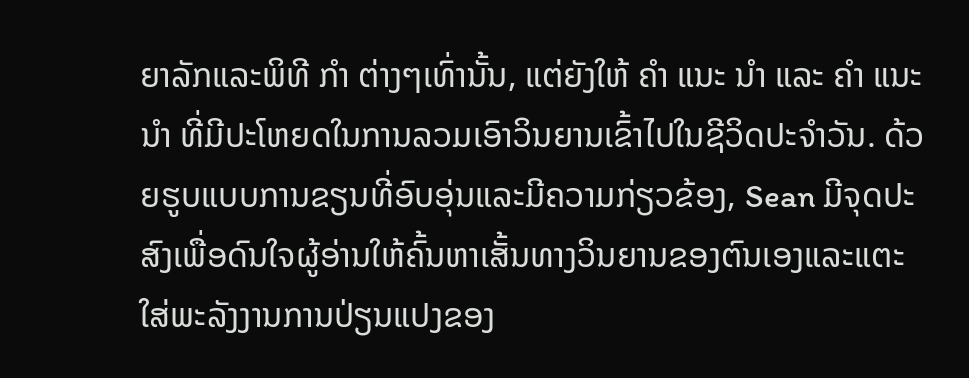ຍາລັກແລະພິທີ ກຳ ຕ່າງໆເທົ່ານັ້ນ, ແຕ່ຍັງໃຫ້ ຄຳ ແນະ ນຳ ແລະ ຄຳ ແນະ ນຳ ທີ່ມີປະໂຫຍດໃນການລວມເອົາວິນຍານເຂົ້າໄປໃນຊີວິດປະຈໍາວັນ. ດ້ວຍຮູບແບບການຂຽນທີ່ອົບອຸ່ນແລະມີຄວາມກ່ຽວຂ້ອງ, Sean ມີຈຸດປະສົງເພື່ອດົນໃຈຜູ້ອ່ານໃຫ້ຄົ້ນຫາເສັ້ນທາງວິນຍານຂອງຕົນເອງແລະແຕະໃສ່ພະລັງງານການປ່ຽນແປງຂອງ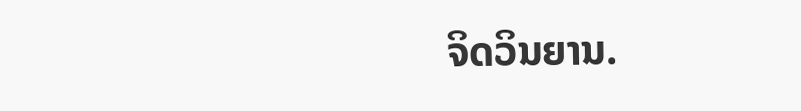ຈິດວິນຍານ.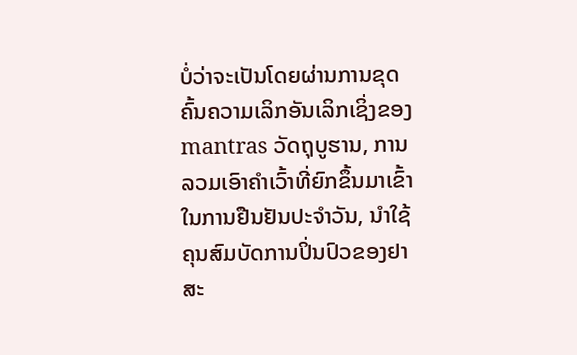ບໍ່ວ່າຈະເປັນໂດຍຜ່ານການຂຸດຄົ້ນຄວາມເລິກອັນເລິກເຊິ່ງຂອງ mantras ວັດຖຸບູຮານ, ການລວມເອົາຄໍາເວົ້າທີ່ຍົກຂຶ້ນມາເຂົ້າໃນການຢືນຢັນປະຈໍາວັນ, ນໍາໃຊ້ຄຸນສົມບັດການປິ່ນປົວຂອງຢາສະ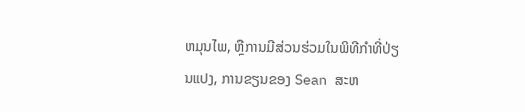ຫມຸນໄພ, ຫຼືການມີສ່ວນຮ່ວມໃນພິທີກໍາທີ່ປ່ຽນແປງ, ການຂຽນຂອງ Sean ສະຫ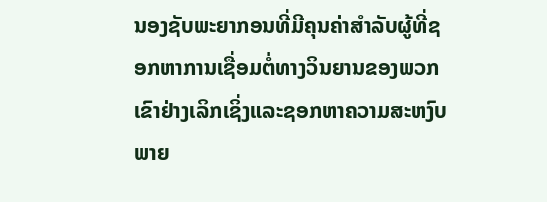ນອງຊັບພະຍາກອນທີ່ມີຄຸນຄ່າສໍາລັບຜູ້ທີ່ຊອກຫາການເຊື່ອມຕໍ່ທາງວິນຍານຂອງພວກເຂົາຢ່າງເລິກເຊິ່ງແລະຊອກຫາຄວາມສະຫງົບພາຍ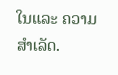ໃນແລະ ຄວາມສຳເລັດ.